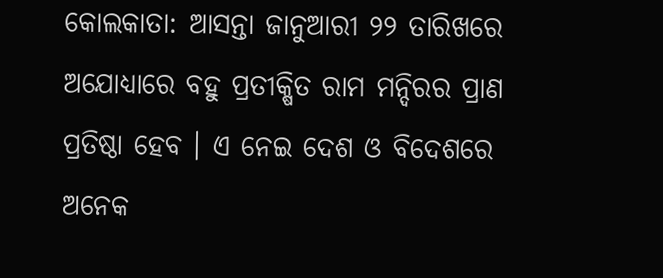କୋଲକାତା: ଆସନ୍ତା ଜାନୁଆରୀ ୨୨ ତାରିଖରେ ଅଯୋଧ୍ୟାରେ ବହୁ ପ୍ରତୀକ୍ଷିତ ରାମ ମନ୍ଦିରର ପ୍ରାଣ ପ୍ରତିଷ୍ଠା ହେବ । ଏ ନେଇ ଦେଶ ଓ ବିଦେଶରେ ଅନେକ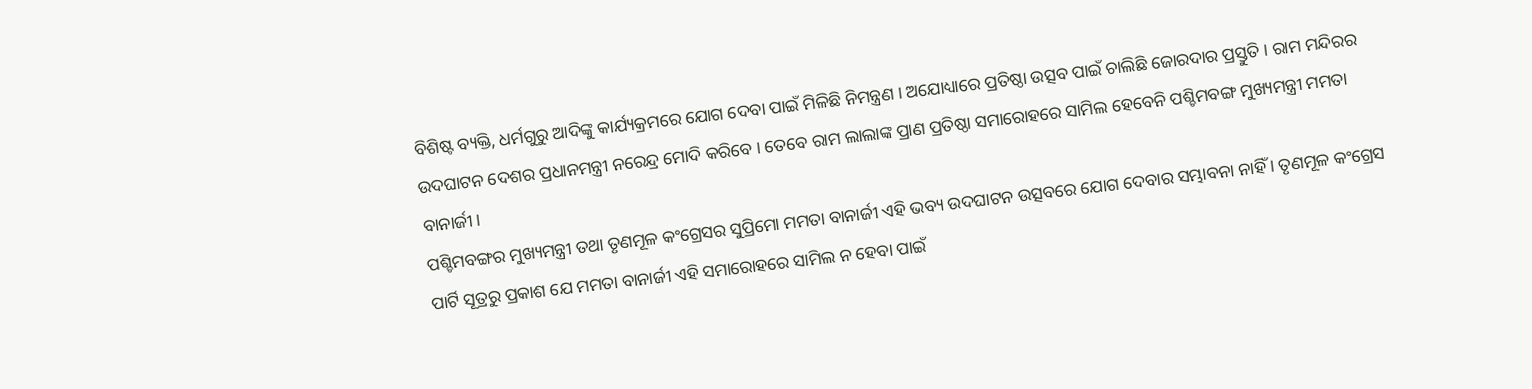ବିଶିଷ୍ଟ ବ୍ୟକ୍ତି, ଧର୍ମଗୁରୁ ଆଦିଙ୍କୁ କାର୍ଯ୍ୟକ୍ରମରେ ଯୋଗ ଦେବା ପାଇଁ ମିଳିଛି ନିମନ୍ତ୍ରଣ । ଅଯୋଧ୍ୟାରେ ପ୍ରତିଷ୍ଠା ଉତ୍ସବ ପାଇଁ ଚାଲିଛି ଜୋରଦାର ପ୍ରସ୍ତୁତି । ରାମ ମନ୍ଦିରର ଉଦଘାଟନ ଦେଶର ପ୍ରଧାନମନ୍ତ୍ରୀ ନରେନ୍ଦ୍ର ମୋଦି କରିବେ । ତେବେ ରାମ ଲାଲାଙ୍କ ପ୍ରାଣ ପ୍ରତିଷ୍ଠା ସମାରୋହରେ ସାମିଲ ହେବେନି ପଶ୍ଚିମବଙ୍ଗ ମୁଖ୍ୟମନ୍ତ୍ରୀ ମମତା ବାନାର୍ଜୀ।
ପଶ୍ଚିମବଙ୍ଗର ମୁଖ୍ୟମନ୍ତ୍ରୀ ତଥା ତୃଣମୂଳ କଂଗ୍ରେସର ସୁପ୍ରିମୋ ମମତା ବାନାର୍ଜୀ ଏହି ଭବ୍ୟ ଉଦଘାଟନ ଉତ୍ସବରେ ଯୋଗ ଦେବାର ସମ୍ଭାବନା ନାହିଁ । ତୃଣମୂଳ କଂଗ୍ରେସ ପାର୍ଟି ସୂତ୍ରରୁ ପ୍ରକାଶ ଯେ ମମତା ବାନାର୍ଜୀ ଏହି ସମାରୋହରେ ସାମିଲ ନ ହେବା ପାଇଁ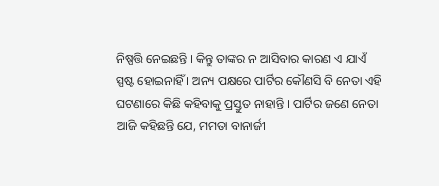ନିଷ୍ପତ୍ତି ନେଇଛନ୍ତି । କିନ୍ତୁ ତାଙ୍କର ନ ଆସିବାର କାରଣ ଏ ଯାଏଁ ସ୍ପଷ୍ଟ ହୋଇନାହିଁ । ଅନ୍ୟ ପକ୍ଷରେ ପାର୍ଟିର କୌଣସି ବି ନେତା ଏହି ଘଟଣାରେ କିଛି କହିବାକୁ ପ୍ରସ୍ତୁତ ନାହାନ୍ତି । ପାର୍ଟିର ଜଣେ ନେତା ଆଜି କହିଛନ୍ତି ଯେ, ମମତା ବାନାର୍ଜୀ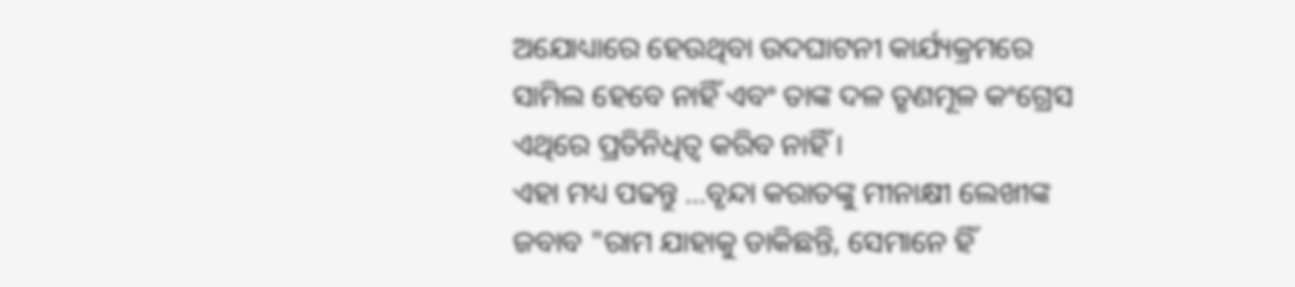ଅଯୋଧ୍ୟାରେ ହେଉଥିବା ଉଦଘାଟନୀ କାର୍ଯ୍ୟକ୍ରମରେ ସାମିଲ ହେବେ ନାହିଁ ଏବଂ ତାଙ୍କ ଦଳ ତୃଣମୂଳ କଂଗ୍ରେସ ଏଥିରେ ପ୍ରତିନିଧିତ୍ବ କରିବ ନାହିଁ ।
ଏହା ମଧ୍ୟ ପଢନ୍ତୁ ...ବୃନ୍ଦା କରାତଙ୍କୁ ମୀନାକ୍ଷୀ ଲେଖୀଙ୍କ ଜବାବ "ରାମ ଯାହାକୁ ଡାକିଛନ୍ତି, ସେମାନେ ହିଁ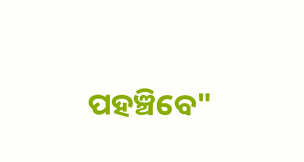ପହଞ୍ଚିବେ"